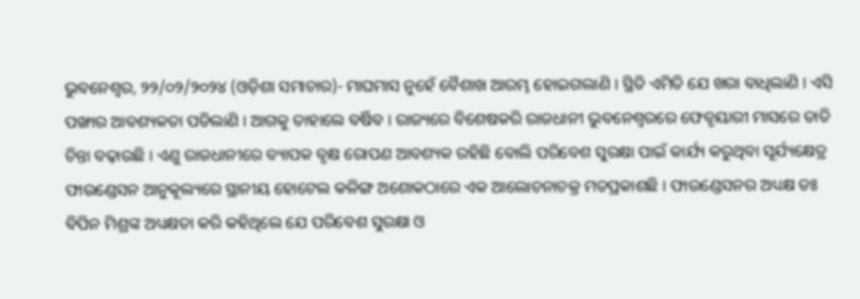ଭୁବନେଶ୍ୱର, ୨୨/୦୨/୨୦୨୪ (ଓଡ଼ିଶା ସମାଚାର)- ମାଘମାସ ନୁହେଁ ବୈଶାଖ ଆରମ୍ଭ ହୋଇଗଲାଣି । ସ୍ଥିତି ଏମିତି ଯେ ଖରା ବାଧିଲାଣି । ଏସି ପଙ୍ଖାର ଆବଶ୍ୟକତା ପଡିଲାଣି । ଆଗକୁ ତାହାଲେ ବର୍ଷିବ । ରାଜ୍ୟରେ ବିଶେଷକରି ରାଜଧାନୀ ଭୁବନେଶ୍ୱରରେ ଫେବୃୟାରୀ ମାସରେ ତାତି ଚିନ୍ତା ବଢ଼ାଉଛି । ଏଣୁ ରାଜଧାନୀରେ ବ୍ୟାପକ ବୃକ୍ଷ ରୋପଣ ଆବଶ୍ୟକ ରହିଛି ବୋଲି ପରିବେଶ ସୁରକ୍ଷା ପାଇଁ କାର୍ଯ୍ୟ କରୁଥିବା ସୂର୍ଯ୍ୟକ୍ଷେତ୍ର ଫାଉଣ୍ଡେସନ ଆନୁକୂଲ୍ୟରେ ସ୍ଥାନୀୟ ହୋଟେଲ କଳିଙ୍ଗ ଅଶୋକଠାରେ ଏକ ଆଲୋଚନାଚକ୍ର ମତପ୍ରକାଶଛି । ଫାଉଣ୍ଡେସନର ଅଧ୍ୟକ୍ଷ ଡଃ ବିପିନ ମିଶ୍ରଙ୍କ ଅଧ୍ୟକ୍ଷତା କରି କହିଥିଲେ ଯେ ପରିବେଶ ସୁରକ୍ଷା ଓ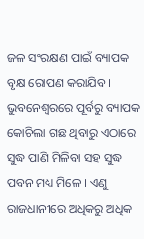ଜଳ ସଂରକ୍ଷଣ ପାଇଁ ବ୍ୟାପକ ବୃକ୍ଷ ରୋପଣ କରାଯିବ । ଭୁବନେଶ୍ୱରରେ ପୂର୍ବରୁ ବ୍ୟାପକ କୋଚିଲା ଗଛ ଥିବାରୁ ଏଠାରେ ସୁଦ୍ଧ ପାଣି ମିଳିବା ସହ ସୁଦ୍ଧ ପବନ ମଧ୍ୟ ମିଳେ । ଏଣୁ ରାଜଧାନୀରେ ଅଧିକରୁ ଅଧିକ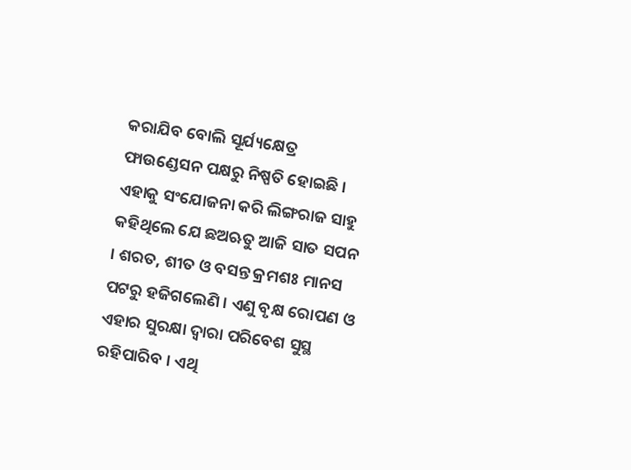କରାଯିବ ବୋଲି ସୂର୍ଯ୍ୟକ୍ଷେତ୍ର ଫାଉଣ୍ଡେସନ ପକ୍ଷରୁ ନିଷ୍ପତି ହୋଇଛି । ଏହାକୁ ସଂଯୋଜନା କରି ଲିଙ୍ଗରାଜ ସାହୁ କହିଥିଲେ ଯେ ଛଅଋତୁ ଆଜି ସାତ ସପନ । ଶରତ, ଶୀତ ଓ ବସନ୍ତ କ୍ରମଶଃ ମାନସ ପଟରୁ ହଜିଗଲେଣି । ଏଣୁ ବୃକ୍ଷ ରୋପଣ ଓ ଏହାର ସୁରକ୍ଷା ଦ୍ୱାରା ପରିବେଶ ସୁସ୍ଥ ରହିପାରିବ । ଏଥି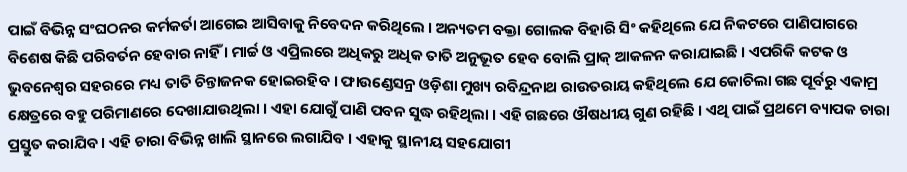ପାଇଁ ବିଭିନ୍ନ ସଂଘଠନର କର୍ମକର୍ତା ଆଗେଇ ଆସିବାକୁ ନିବେଦନ କରିଥିଲେ । ଅନ୍ୟତମ ବକ୍ତା ଗୋଲକ ବିହାରି ସିଂ କହିଥିଲେ ଯେ ନିକଟରେ ପାଣିପାଗରେ ବିଶେଷ କିଛି ପରିବର୍ତନ ହେବାର ନାହିଁ । ମାର୍ଚ୍ଚ ଓ ଏପ୍ରିଲରେ ଅଧିକରୁ ଅଧିକ ତାତି ଅନୁଭୂତ ହେବ ବୋଲି ପ୍ରାକ୍ ଆକଳନ କରାଯାଇଛି । ଏପରିକି କଟକ ଓ ଭୁବନେଶ୍ୱର ସହରରେ ମଧ୍ୟ ତାତି ଚିନ୍ତାଜନକ ହୋଇରହିବ । ଫାଉଣ୍ଡେସନ୍ର ଓଡ଼ିଶା ମୁଖ୍ୟ ରବିନ୍ଦ୍ରନାଥ ରାଉତରାୟ କହିଥିଲେ ଯେ କୋଚିଲା ଗଛ ପୂର୍ବରୁ ଏକାମ୍ର କ୍ଷେତ୍ରରେ ବହୁ ପରିମାଣରେ ଦେଖାଯାଉଥିଲା । ଏହା ଯୋଗୁଁ ପାଣି ପବନ ସୁଦ୍ଧ ରହିଥିଲା । ଏହି ଗଛରେ ଔଷଧୀୟ ଗୁଣ ରହିଛି । ଏଥି ପାଇଁ ପ୍ରଥମେ ବ୍ୟାପକ ଚାରା ପ୍ରସ୍ତୁତ କରାଯିବ । ଏହି ଚାରା ବିଭିନ୍ନ ଖାଲି ସ୍ଥାନରେ ଲଗାଯିବ । ଏହାକୁ ସ୍ଥାନୀୟ ସହଯୋଗୀ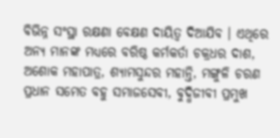ବିଭିନ୍ନ ସଂସ୍ଥା ରକ୍ଷଣା ବେକ୍ଷଣ ଦାୟିତ୍ୱ ଦିଆଯିବ । ଏଥିରେ ଅନ୍ୟ ମାନଙ୍କ ମଧ୍ୟରେ ବରିଷ୍ଠ କର୍ମକର୍ତା ଚକ୍ରଧର ଦାଶ, ଅଶୋକ ମହାପାତ୍ର, ଶ୍ୟାମସୁନ୍ଦର ମହାନ୍ତି, ମଙ୍ଗୁଳି ଚରଣ ପ୍ରଧାନ ସମେତ ବହୁ ସମାଜସେବୀ, ବୁଦ୍ଧିଜୀବୀ ପ୍ରମୁଖ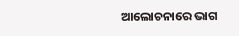ଆଲୋଚନାରେ ଭାଗ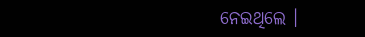ନେଇଥିଲେ ।